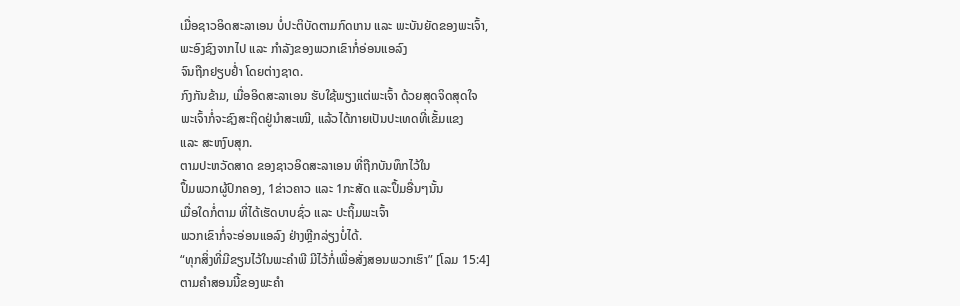ເມື່ອຊາວອິດສະລາເອນ ບໍ່ປະຕິບັດຕາມກົດເກນ ແລະ ພະບັນຍັດຂອງພະເຈົ້າ,
ພະອົງຊົງຈາກໄປ ແລະ ກໍາລັງຂອງພວກເຂົາກໍ່ອ່ອນແອລົງ
ຈົນຖືກຢຽບຢໍ່າ ໂດຍຕ່າງຊາດ.
ກົງກັນຂ້າມ, ເມື່ອອິດສະລາເອນ ຮັບໃຊ້ພຽງແຕ່ພະເຈົ້າ ດ້ວຍສຸດຈິດສຸດໃຈ
ພະເຈົ້າກໍ່ຈະຊົງສະຖິດຢູ່ນໍາສະເໝີ, ແລ້ວໄດ້ກາຍເປັນປະເທດທີ່ເຂັ້ມແຂງ
ແລະ ສະຫງົບສຸກ.
ຕາມປະຫວັດສາດ ຂອງຊາວອິດສະລາເອນ ທີ່ຖືກບັນທຶກໄວ້ໃນ
ປຶ້ມພວກຜູ້ປົກຄອງ, 1ຂ່າວຄາວ ແລະ 1ກະສັດ ແລະປຶ້ມອື່ນໆນັ້ນ
ເມື່ອໃດກໍ່ຕາມ ທີ່ໄດ້ເຮັດບາບຊົ່ວ ແລະ ປະຖິ້ມພະເຈົ້າ
ພວກເຂົາກໍ່ຈະອ່ອນແອລົງ ຢ່າງຫຼີກລ່ຽງບໍ່ໄດ້.
“ທຸກສິ່ງທີ່ມີຂຽນໄວ້ໃນພະຄໍາພີ ມີໄວ້ກໍ່ເພື່ອສັ່ງສອນພວກເຮົາ” [ໂລມ 15:4]
ຕາມຄຳສອນນີ້ຂອງພະຄໍາ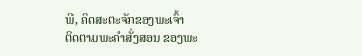ພີ, ຄິດສະຕະຈັກຂອງພະເຈົ້າ
ຕິດຕາມພະຄໍາສັ່ງສອນ ຂອງພະ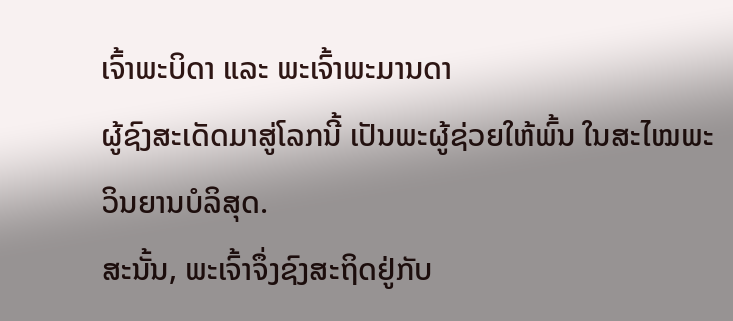ເຈົ້າພະບິດາ ແລະ ພະເຈົ້າພະມານດາ
ຜູ້ຊົງສະເດັດມາສູ່ໂລກນີ້ ເປັນພະຜູ້ຊ່ວຍໃຫ້ພົ້ນ ໃນສະໄໝພະວິນຍານບໍລິສຸດ.
ສະນັ້ນ, ພະເຈົ້າຈຶ່ງຊົງສະຖິດຢູ່ກັບ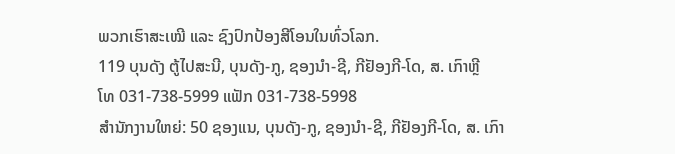ພວກເຮົາສະເໝີ ແລະ ຊົງປົກປ້ອງສີໂອນໃນທົ່ວໂລກ.
119 ບຸນດັງ ຕູ້ໄປສະນີ, ບຸນດັງ-ກູ, ຊອງນຳ-ຊີ, ກີຢັອງກີ-ໂດ, ສ. ເກົາຫຼີ
ໂທ 031-738-5999 ແຟັກ 031-738-5998
ສໍານັກງານໃຫຍ່: 50 ຊອງແນ, ບຸນດັງ-ກູ, ຊອງນຳ-ຊີ, ກີຢັອງກີ-ໂດ, ສ. ເກົາ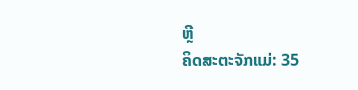ຫຼີ
ຄິດສະຕະຈັກແມ່: 35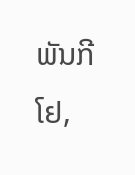ພັນກີໂຢ,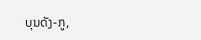ບຸນດັງ-ກູ,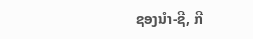ຊອງນຳ-ຊີ, ກີ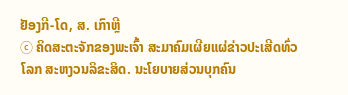ຢັອງກີ-ໂດ, ສ. ເກົາຫຼີ
ⓒ ຄິດສະຕະຈັກຂອງພະເຈົ້າ ສະມາຄົມເຜີຍແຜ່ຂ່າວປະເສີດທົ່ວໂລກ ສະຫງວນລິຂະສິດ. ນະໂຍບາຍສ່ວນບຸກຄົນ